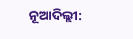ନୂଆଦିଲ୍ଲୀ: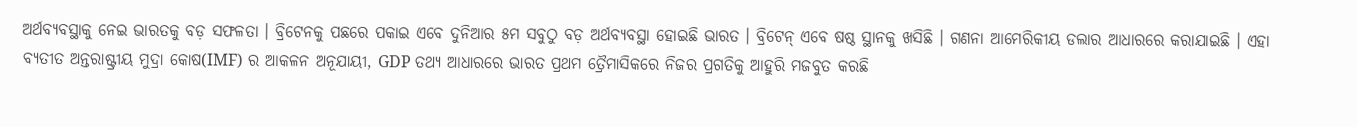ଅର୍ଥବ୍ୟବସ୍ଥାକୁ ନେଇ ଭାରତକୁ ବଡ଼ ସଫଳତା । ବ୍ରିଟେନକୁ ପଛରେ ପକାଇ ଏବେ ଦୁନିଆର ୫ମ ସବୁଠୁ ବଡ଼ ଅର୍ଥବ୍ୟବସ୍ଥା ହୋଇଛି ଭାରତ । ବ୍ରିଟେନ୍ ଏବେ ଷଷ୍ଠ ସ୍ଥାନକୁ ଖସିଛି । ଗଣନା ଆମେରିକୀୟ ଡଲାର ଆଧାରରେ କରାଯାଇଛି । ଏହା ବ୍ୟତୀତ ଅନ୍ତରାଷ୍ଟ୍ରୀୟ ମୁଦ୍ରା କୋଷ(IMF) ର ଆକଳନ ଅନୂଯାୟୀ, GDP ତଥ୍ୟ ଆଧାରରେ ଭାରତ ପ୍ରଥମ ତ୍ରୈମାସିକରେ ନିଜର ପ୍ରଗତିକୁ ଆହୁରି ମଜବୁତ କରଛି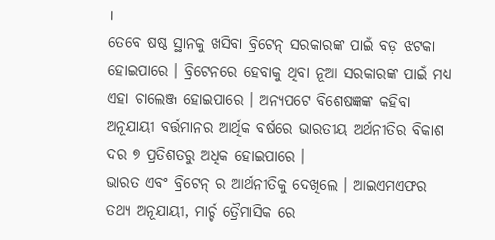।
ତେବେ ଷଷ୍ଠ ସ୍ଥାନକୁ ଖସିବା ବ୍ରିଟେନ୍ ସରକାରଙ୍କ ପାଇଁ ବଡ଼ ଝଟକା ହୋଇପାରେ । ବ୍ରିଟେନରେ ହେବାକୁ ଥିବା ନୂଆ ସରକାରଙ୍କ ପାଇଁ ମଧ୍ୟ ଏହା ଚାଲେଞ୍ଜ ହୋଇପାରେ । ଅନ୍ୟପଟେ ବିଶେଷଜ୍ଞଙ୍କ କହିବା ଅନୂଯାୟୀ ବର୍ତ୍ତମାନର ଆର୍ଥିକ ବର୍ଷରେ ଭାରତୀୟ ଅର୍ଥନୀତିର ବିକାଶ ଦର ୭ ପ୍ରତିଶତରୁ ଅଧିକ ହୋଇପାରେ ।
ଭାରତ ଏବଂ ବ୍ରିଟେନ୍ ର ଆର୍ଥନୀତିକୁ ଦେଖିଲେ । ଆଇଏମଏଫର ତଥ୍ୟ ଅନୂଯାୟୀ, ମାର୍ଚ୍ଚ ତ୍ରୈମାସିକ ରେ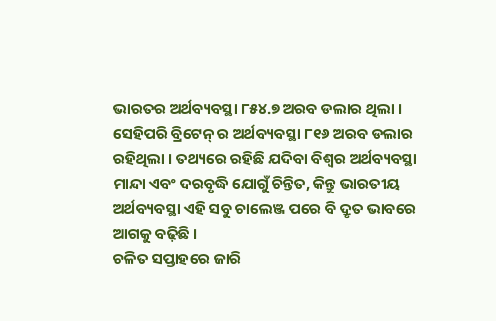ଭାରତର ଅର୍ଥବ୍ୟବସ୍ଥା ୮୫୪.୭ ଅରବ ଡଲାର ଥିଲା । ସେହିପରି ବ୍ରିଟେନ୍ ର ଅର୍ଥବ୍ୟବସ୍ଥା ୮୧୬ ଅରବ ଡଲାର ରହିଥିଲା । ତଥ୍ୟରେ ରହିଛି ଯଦିବା ବିଶ୍ୱର ଅର୍ଥବ୍ୟବସ୍ଥା ମାନ୍ଦା ଏବଂ ଦରବୃଦ୍ଧି ଯୋଗୁଁ ଚିନ୍ତିତ, କିନ୍ତୁ ଭାରତୀୟ ଅର୍ଥବ୍ୟବସ୍ଥା ଏହି ସବୁ ଚାଲେଞ୍ଜ ପରେ ବି ଦ୍ରୃତ ଭାବରେ ଆଗକୁ ବଢ଼ିଛି ।
ଚଳିତ ସପ୍ତାହରେ ଜାରି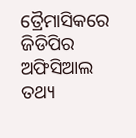ତ୍ରୈମାସିକରେ ଜିଡିପିର ଅଫିସିଆଲ ତଥ୍ୟ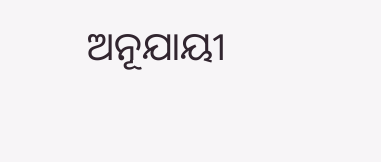ଅନୂଯାୟୀ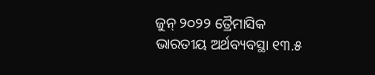ଜୁନ୍ ୨୦୨୨ ତ୍ରୈମାସିକ ଭାରତୀୟ ଅର୍ଥବ୍ୟବସ୍ଥା ୧୩.୫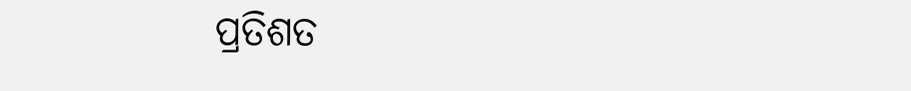ପ୍ରତିଶତ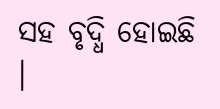ସହ ବୃଦ୍ଧି ହୋଇଛି ।